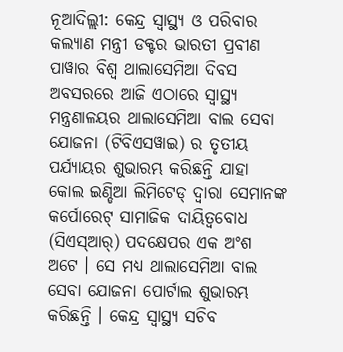ନୂଆଦିଲ୍ଲୀ: କେନ୍ଦ୍ର ସ୍ୱାସ୍ଥ୍ୟ ଓ ପରିବାର କଲ୍ୟାଣ ମନ୍ତ୍ରୀ ଡକ୍ଟର ଭାରତୀ ପ୍ରବୀଣ ପାୱାର ବିଶ୍ୱ ଥାଲାସେମିଆ ଦିବସ ଅବସରରେ ଆଜି ଏଠାରେ ସ୍ୱାସ୍ଥ୍ୟ ମନ୍ତ୍ରଣାଳୟର ଥାଲାସେମିଆ ବାଲ ସେବା ଯୋଜନା (ଟିବିଏସୱାଇ) ର ତୃତୀୟ ପର୍ଯ୍ୟାୟର ଶୁଭାରମ୍ଭ କରିଛନ୍ତି ଯାହା କୋଲ ଇଣ୍ଡିଆ ଲିମିଟେଡ୍ ଦ୍ୱାରା ସେମାନଙ୍କ କର୍ପୋରେଟ୍ ସାମାଜିକ ଦାୟିତ୍ୱବୋଧ (ସିଏସ୍ଆର୍) ପଦକ୍ଷେପର ଏକ ଅଂଶ ଅଟେ । ସେ ମଧ୍ୟ ଥାଲାସେମିଆ ବାଲ ସେବା ଯୋଜନା ପୋର୍ଟାଲ ଶୁଭାରମ୍ଭ କରିଛନ୍ତି । କେନ୍ଦ୍ର ସ୍ୱାସ୍ଥ୍ୟ ସଚିବ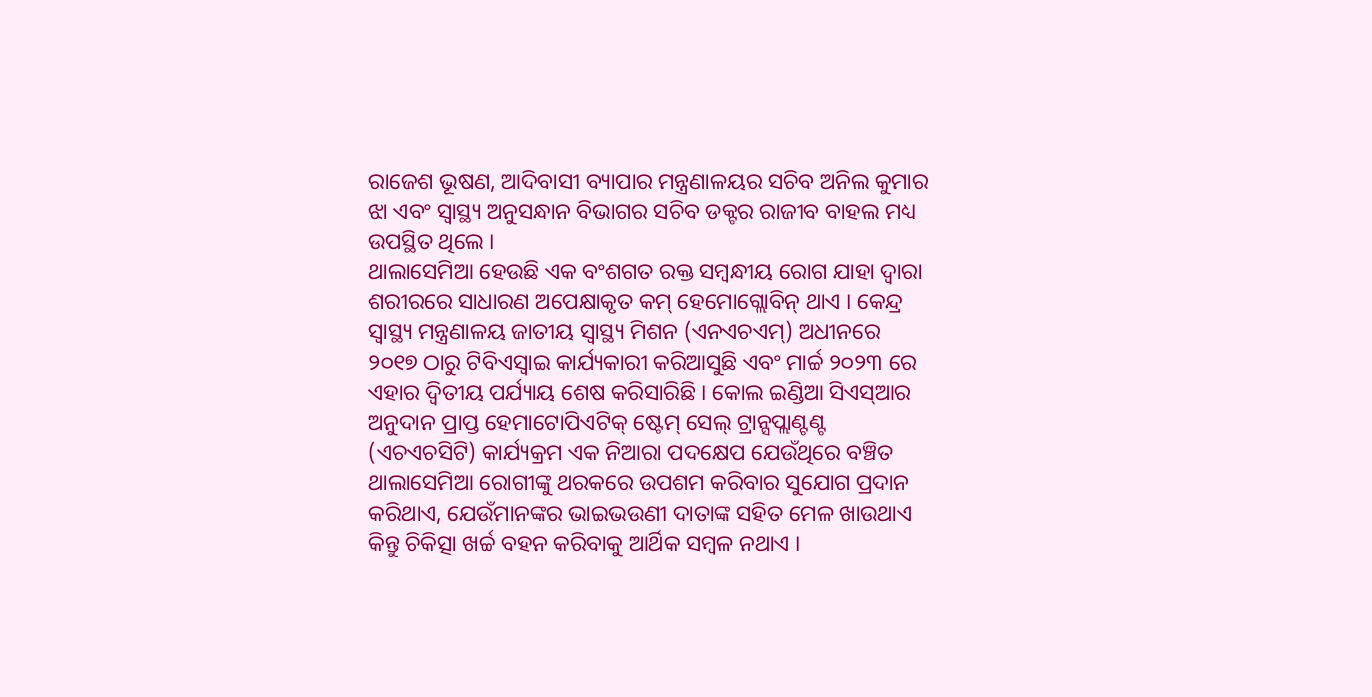ରାଜେଶ ଭୂଷଣ, ଆଦିବାସୀ ବ୍ୟାପାର ମନ୍ତ୍ରଣାଳୟର ସଚିବ ଅନିଲ କୁମାର ଝା ଏବଂ ସ୍ୱାସ୍ଥ୍ୟ ଅନୁସନ୍ଧାନ ବିଭାଗର ସଚିବ ଡକ୍ଟର ରାଜୀବ ବାହଲ ମଧ୍ୟ ଉପସ୍ଥିତ ଥିଲେ ।
ଥାଲାସେମିଆ ହେଉଛି ଏକ ବଂଶଗତ ରକ୍ତ ସମ୍ବନ୍ଧୀୟ ରୋଗ ଯାହା ଦ୍ୱାରା ଶରୀରରେ ସାଧାରଣ ଅପେକ୍ଷାକୃତ କମ୍ ହେମୋଗ୍ଲୋବିନ୍ ଥାଏ । କେନ୍ଦ୍ର ସ୍ୱାସ୍ଥ୍ୟ ମନ୍ତ୍ରଣାଳୟ ଜାତୀୟ ସ୍ୱାସ୍ଥ୍ୟ ମିଶନ (ଏନଏଚଏମ୍) ଅଧୀନରେ ୨୦୧୭ ଠାରୁ ଟିବିଏସ୍ୱାଇ କାର୍ଯ୍ୟକାରୀ କରିଆସୁଛି ଏବଂ ମାର୍ଚ୍ଚ ୨୦୨୩ ରେ ଏହାର ଦ୍ୱିତୀୟ ପର୍ଯ୍ୟାୟ ଶେଷ କରିସାରିଛି । କୋଲ ଇଣ୍ଡିଆ ସିଏସ୍ଆର ଅନୁଦାନ ପ୍ରାପ୍ତ ହେମାଟୋପିଏଟିକ୍ ଷ୍ଟେମ୍ ସେଲ୍ ଟ୍ରାନ୍ସପ୍ଲାଣ୍ଟଣ୍ଟ (ଏଚଏଚସିଟି) କାର୍ଯ୍ୟକ୍ରମ ଏକ ନିଆରା ପଦକ୍ଷେପ ଯେଉଁଥିରେ ବଞ୍ଚିତ ଥାଲାସେମିଆ ରୋଗୀଙ୍କୁ ଥରକରେ ଉପଶମ କରିବାର ସୁଯୋଗ ପ୍ରଦାନ କରିଥାଏ, ଯେଉଁମାନଙ୍କର ଭାଇଭଉଣୀ ଦାତାଙ୍କ ସହିତ ମେଳ ଖାଉଥାଏ କିନ୍ତୁ ଚିକିତ୍ସା ଖର୍ଚ୍ଚ ବହନ କରିବାକୁ ଆର୍ଥିକ ସମ୍ବଳ ନଥାଏ ।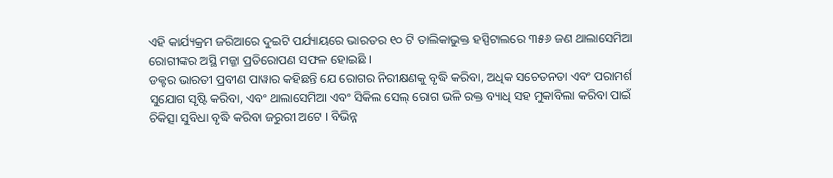ଏହି କାର୍ଯ୍ୟକ୍ରମ ଜରିଆରେ ଦୁଇଟି ପର୍ଯ୍ୟାୟରେ ଭାରତର ୧୦ ଟି ତାଲିକାଭୁକ୍ତ ହସ୍ପିଟାଲରେ ୩୫୬ ଜଣ ଥାଲାସେମିଆ ରୋଗୀଙ୍କର ଅସ୍ଥି ମଜ୍ଜା ପ୍ରତିରୋପଣ ସଫଳ ହୋଇଛି ।
ଡକ୍ଟର ଭାରତୀ ପ୍ରବୀଣ ପାୱାର କହିଛନ୍ତି ଯେ ରୋଗର ନିରୀକ୍ଷଣକୁ ବୃଦ୍ଧି କରିବା, ଅଧିକ ସଚେତନତା ଏବଂ ପରାମର୍ଶ ସୁଯୋଗ ସୃଷ୍ଟି କରିବା, ଏବଂ ଥାଲାସେମିଆ ଏବଂ ସିକିଲ ସେଲ୍ ରୋଗ ଭଳି ରକ୍ତ ବ୍ୟାଧି ସହ ମୁକାବିଲା କରିବା ପାଇଁ ଚିକିତ୍ସା ସୁବିଧା ବୃଦ୍ଧି କରିବା ଜରୁରୀ ଅଟେ । ବିଭିନ୍ନ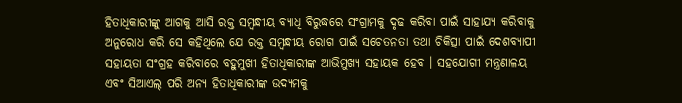ହିତାଧିକାରୀଙ୍କୁ ଆଗକୁ ଆସି ରକ୍ତ ସମ୍ବନ୍ଧୀୟ ବ୍ୟାଧି ବିରୁଦ୍ଧରେ ସଂଗ୍ରାମକୁ ଦୃଢ କରିବା ପାଇଁ ସାହାଯ୍ୟ କରିବାକୁ ଅନୁରୋଧ କରି ସେ କହିଥିଲେ ଯେ ରକ୍ତ ସମ୍ବନ୍ଧୀୟ ରୋଗ ପାଇଁ ସଚେତନତା ତଥା ଚିକିତ୍ସା ପାଇଁ ଦେଶବ୍ୟାପୀ ସହାୟତା ସଂଗ୍ରହ କରିବାରେ ବହୁମୁଖୀ ହିତାଧିକାରୀଙ୍କ ଆଭିମୁଖ୍ୟ ସହାୟକ ହେବ । ସହଯୋଗୀ ମନ୍ତ୍ରଣାଳୟ ଏବଂ ସିଆଏଲ୍ ପରି ଅନ୍ୟ ହିତାଧିକାରୀଙ୍କ ଉଦ୍ୟମକୁ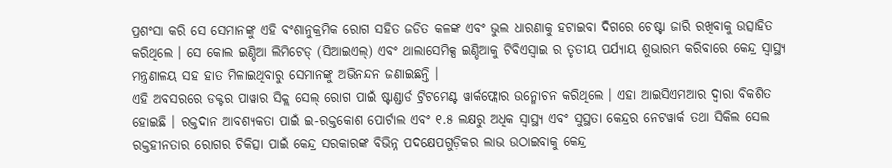ପ୍ରଶଂସା କରି ସେ ସେମାନଙ୍କୁ ଏହି ବଂଶାନୁକ୍ରମିକ ରୋଗ ସହିତ ଜଡିତ କଳଙ୍କ ଏବଂ ଭୁଲ ଧାରଣାକୁ ହଟାଇବା ଦିଗରେ ଚେଷ୍ଟା ଜାରି ରଖିବାକୁ ଉତ୍ସାହିତ କରିଥିଲେ । ସେ କୋଲ ଇଣ୍ଡିଆ ଲିମିଟେଡ୍ (ସିଆଇଏଲ୍) ଏବଂ ଥାଲାସେମିକ୍ସ ଇଣ୍ଡିଆକୁ ଟିବିଏସ୍ୱାଇ ର ତୃତୀୟ ପର୍ଯ୍ୟାୟ ଶୁଭାରମ୍ଭ କରିବାରେ କେନ୍ଦ୍ର ସ୍ୱାସ୍ଥ୍ୟ ମନ୍ତ୍ରଣାଳୟ ସହ ହାତ ମିଳାଇଥିବାରୁ ସେମାନଙ୍କୁ ଅଭିନନ୍ଦନ ଜଣାଇଛନ୍ତି ।
ଏହି ଅବସରରେ ଡକ୍ଟର ପାୱାର ସିକ୍ଲ ସେଲ୍ ରୋଗ ପାଇଁ ଷ୍ଟାଣ୍ଡାର୍ଡ ଟ୍ରିଟମେଣ୍ଟ ୱାର୍କଫ୍ଲୋର ଉନ୍ମୋଚନ କରିଥିଲେ । ଏହା ଆଇସିଏମଆର ଦ୍ୱାରା ବିକଶିତ ହୋଇଛି । ରକ୍ତଦାନ ଆବଶ୍ୟକତା ପାଇଁ ଇ-ରକ୍ତକୋଶ ପୋର୍ଟାଲ ଏବଂ ୧.୫ ଲକ୍ଷରୁ ଅଧିକ ସ୍ୱାସ୍ଥ୍ୟ ଏବଂ ସୁସ୍ଥତା କେନ୍ଦ୍ରର ନେଟୱାର୍କ ତଥା ସିକିଲ ସେଲ ରକ୍ତହୀନତାର ରୋଗର ଚିକିତ୍ସା ପାଇଁ କେନ୍ଦ୍ର ସରକାରଙ୍କ ବିଭିନ୍ନ ପଦକ୍ଷେପଗୁଡ଼ିକର ଲାଭ ଉଠାଇବାକୁ କେନ୍ଦ୍ର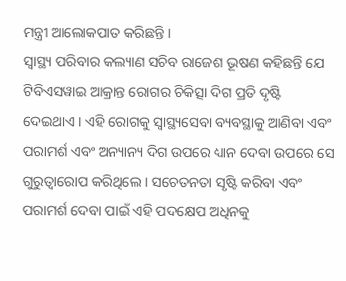ମନ୍ତ୍ରୀ ଆଲୋକପାତ କରିଛନ୍ତି ।
ସ୍ୱାସ୍ଥ୍ୟ ପରିବାର କଲ୍ୟାଣ ସଚିବ ରାଜେଶ ଭୂଷଣ କହିଛନ୍ତି ଯେ ଟିବିଏସୱାଇ ଆକ୍ରାନ୍ତ ରୋଗର ଚିକିତ୍ସା ଦିଗ ପ୍ରତି ଦୃଷ୍ଟି ଦେଇଥାଏ । ଏହି ରୋଗକୁ ସ୍ୱାସ୍ଥ୍ୟସେବା ବ୍ୟବସ୍ଥାକୁ ଆଣିବା ଏବଂ ପରାମର୍ଶ ଏବଂ ଅନ୍ୟାନ୍ୟ ଦିଗ ଉପରେ ଧ୍ୟାନ ଦେବା ଉପରେ ସେ ଗୁରୁତ୍ୱାରୋପ କରିଥିଲେ । ସଚେତନତା ସୃଷ୍ଟି କରିବା ଏବଂ ପରାମର୍ଶ ଦେବା ପାଇଁ ଏହି ପଦକ୍ଷେପ ଅଧିନକୁ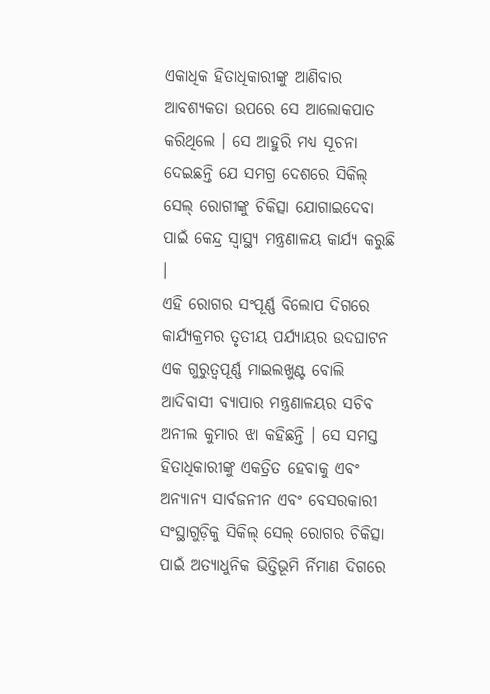ଏକାଧିକ ହିତାଧିକାରୀଙ୍କୁ ଆଣିବାର ଆବଶ୍ୟକତା ଉପରେ ସେ ଆଲୋକପାତ କରିଥିଲେ । ସେ ଆହୁରି ମଧ୍ୟ ସୂଚନା ଦେଇଛନ୍ତି ଯେ ସମଗ୍ର ଦେଶରେ ସିକିଲ୍ ସେଲ୍ ରୋଗୀଙ୍କୁ ଚିକିତ୍ସା ଯୋଗାଇଦେବା ପାଇଁ କେନ୍ଦ୍ର ସ୍ୱାସ୍ଥ୍ୟ ମନ୍ତ୍ରଣାଳୟ କାର୍ଯ୍ୟ କରୁଛି ।
ଏହି ରୋଗର ସଂପୂର୍ଣ୍ଣ ବିଲୋପ ଦିଗରେ କାର୍ଯ୍ୟକ୍ରମର ତୃତୀୟ ପର୍ଯ୍ୟାୟର ଉଦଘାଟନ ଏକ ଗୁରୁତ୍ୱପୂର୍ଣ୍ଣ ମାଇଲଖୁଣ୍ଟ ବୋଲି ଆଦିବାସୀ ବ୍ୟାପାର ମନ୍ତ୍ରଣାଳୟର ସଚିବ ଅନୀଲ କୁମାର ଝା କହିଛନ୍ତି । ସେ ସମସ୍ତ ହିତାଧିକାରୀଙ୍କୁ ଏକତ୍ରିତ ହେବାକୁ ଏବଂ ଅନ୍ୟାନ୍ୟ ସାର୍ବଜନୀନ ଏବଂ ବେସରକାରୀ ସଂସ୍ଥାଗୁଡ଼ିକୁ ସିକିଲ୍ ସେଲ୍ ରୋଗର ଚିକିତ୍ସା ପାଇଁ ଅତ୍ୟାଧୁନିକ ଭିତ୍ତିଭୂମି ର୍ନିମାଣ ଦିଗରେ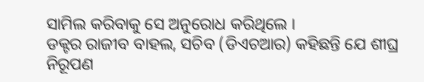ସାମିଲ କରିବାକୁ ସେ ଅନୁରୋଧ କରିଥିଲେ ।
ଡକ୍ଟର ରାଜୀବ ବାହଲ, ସଚିବ (ଡିଏଚଆର) କହିଛନ୍ତି ଯେ ଶୀଘ୍ର ନିରୂପଣ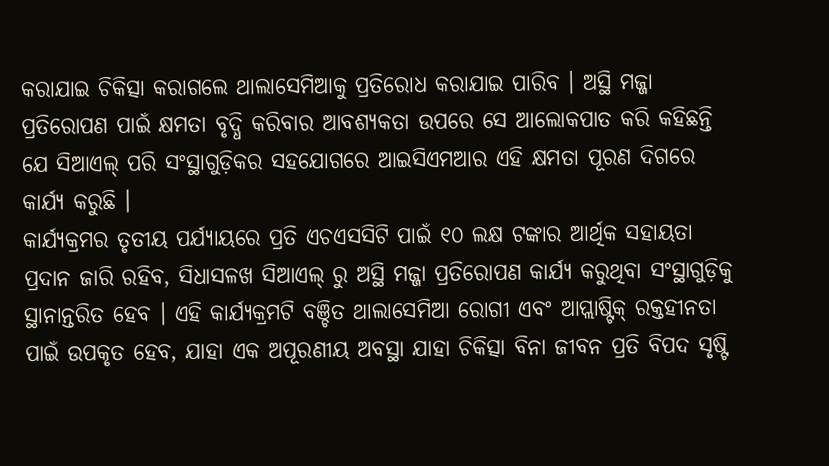କରାଯାଇ ଚିକିତ୍ସା କରାଗଲେ ଥାଲାସେମିଆକୁ ପ୍ରତିରୋଧ କରାଯାଇ ପାରିବ । ଅସ୍ଥି ମଜ୍ଜା ପ୍ରତିରୋପଣ ପାଇଁ କ୍ଷମତା ବୃଦ୍ଧି କରିବାର ଆବଶ୍ୟକତା ଉପରେ ସେ ଆଲୋକପାତ କରି କହିଛନ୍ତି ଯେ ସିଆଏଲ୍ ପରି ସଂସ୍ଥାଗୁଡ଼ିକର ସହଯୋଗରେ ଆଇସିଏମଆର ଏହି କ୍ଷମତା ପୂରଣ ଦିଗରେ କାର୍ଯ୍ୟ କରୁଛି ।
କାର୍ଯ୍ୟକ୍ରମର ତୃତୀୟ ପର୍ଯ୍ୟାୟରେ ପ୍ରତି ଏଚଏସସିଟି ପାଇଁ ୧୦ ଲକ୍ଷ ଟଙ୍କାର ଆର୍ଥିକ ସହାୟତା ପ୍ରଦାନ ଜାରି ରହିବ, ସିଧାସଳଖ ସିଆଏଲ୍ ରୁ ଅସ୍ଥି ମଜ୍ଜା ପ୍ରତିରୋପଣ କାର୍ଯ୍ୟ କରୁଥିବା ସଂସ୍ଥାଗୁଡ଼ିକୁ ସ୍ଥାନାନ୍ତରିତ ହେବ । ଏହି କାର୍ଯ୍ୟକ୍ରମଟି ବଞ୍ଚିତ ଥାଲାସେମିଆ ରୋଗୀ ଏବଂ ଆପ୍ଲାଷ୍ଟିକ୍ ରକ୍ତହୀନତା ପାଇଁ ଉପକୃତ ହେବ, ଯାହା ଏକ ଅପୂରଣୀୟ ଅବସ୍ଥା ଯାହା ଚିକିତ୍ସା ବିନା ଜୀବନ ପ୍ରତି ବିପଦ ସୃଷ୍ଟି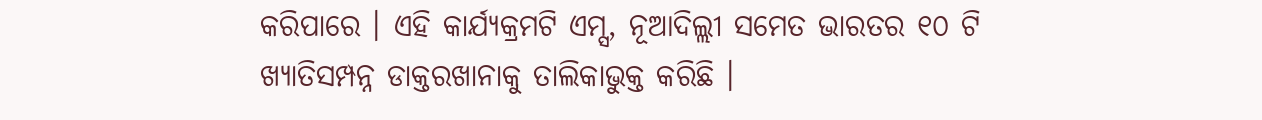କରିପାରେ । ଏହି କାର୍ଯ୍ୟକ୍ରମଟି ଏମ୍ସ, ନୂଆଦିଲ୍ଲୀ ସମେତ ଭାରତର ୧୦ ଟି ଖ୍ୟାତିସମ୍ପନ୍ନ ଡାକ୍ତରଖାନାକୁ ତାଲିକାଭୁକ୍ତ କରିଛି ।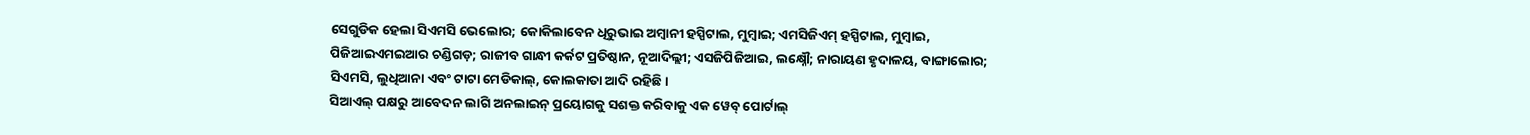ସେଗୁଡିକ ହେଲା ସିଏମସି ଭେଲୋର; କୋକିଲାବେନ ଧିରୁଭାଇ ଅମ୍ବାନୀ ହସ୍ପିଟାଲ, ମୁମ୍ବାଇ; ଏମସିଜିଏମ୍ ହସ୍ପିଟାଲ, ମୁମ୍ବାଇ, ପିଜିଆଇଏମଇଆର ଚଣ୍ଡିଗଡ଼; ରାଜୀବ ଗାନ୍ଧୀ କର୍କଟ ପ୍ରତିଷ୍ଠାନ, ନୂଆଦିଲ୍ଲୀ; ଏସଜିପିଜିଆଇ, ଲକ୍ଷ୍ନୌ; ନାରାୟଣ ହୃଦାଳୟ, ବାଙ୍ଗାଲୋର; ସିଏମସି, ଲୁଧିଆନା ଏବଂ ଟାଟା ମେଡିକାଲ୍, କୋଲକାତା ଆଦି ରହିଛି ।
ସିଆଏଲ୍ ପକ୍ଷରୁ ଆବେଦନ ଲାଗି ଅନଲାଇନ୍ ପ୍ରୟୋଗକୁ ସଶକ୍ତ କରିବାକୁ ଏକ ୱେବ୍ ପୋର୍ଟାଲ୍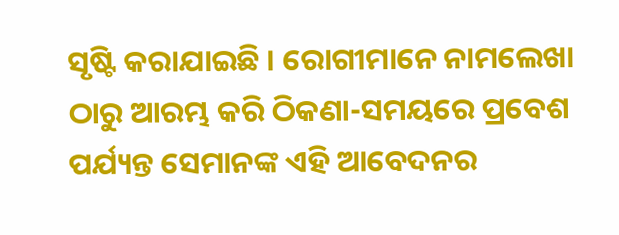ସୃଷ୍ଟି କରାଯାଇଛି । ରୋଗୀମାନେ ନାମଲେଖା ଠାରୁ ଆରମ୍ଭ କରି ଠିକଣା-ସମୟରେ ପ୍ରବେଶ ପର୍ଯ୍ୟନ୍ତ ସେମାନଙ୍କ ଏହି ଆବେଦନର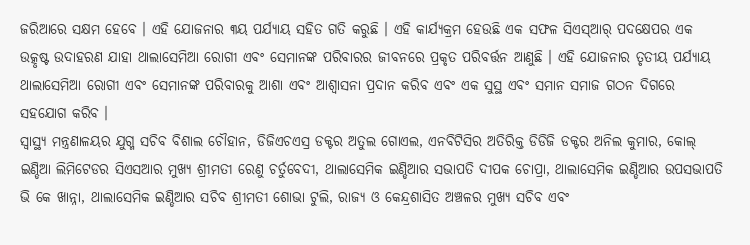ଜରିଆରେ ସକ୍ଷମ ହେବେ । ଏହି ଯୋଜନାର ୩ୟ ପର୍ଯ୍ୟାୟ ସହିତ ଗତି କରୁଛି । ଏହି କାର୍ଯ୍ୟକ୍ରମ ହେଉଛି ଏକ ସଫଳ ସିଏସ୍ଆର୍ ପଦକ୍ଷେପର ଏକ ଉତ୍କୃଷ୍ଟ ଉଦାହରଣ ଯାହା ଥାଲାସେମିଆ ରୋଗୀ ଏବଂ ସେମାନଙ୍କ ପରିବାରର ଜୀବନରେ ପ୍ରକୃତ ପରିବର୍ତ୍ତନ ଆଣୁଛି । ଏହି ଯୋଜନାର ତୃତୀୟ ପର୍ଯ୍ୟାୟ ଥାଲାସେମିଆ ରୋଗୀ ଏବଂ ସେମାନଙ୍କ ପରିବାରକୁ ଆଶା ଏବଂ ଆଶ୍ୱାସନା ପ୍ରଦାନ କରିବ ଏବଂ ଏକ ସୁସ୍ଥ ଏବଂ ସମାନ ସମାଜ ଗଠନ ଦିଗରେ ସହଯୋଗ କରିବ ।
ସ୍ୱାସ୍ଥ୍ୟ ମନ୍ତ୍ରଣାଳୟର ଯୁଗ୍ମ ସଚିବ ବିଶାଲ ଚୌହାନ, ଡିଜିଏଚଏସ୍ର ଡକ୍ଟର ଅତୁଲ ଗୋଏଲ, ଏନବିଟିସିର ଅତିରିକ୍ତ ଡିଡିଜି ଡକ୍ଟର ଅନିଲ କୁମାର, କୋଲ୍ ଇଣ୍ଡିଆ ଲିମିଟେଡର ସିଏସଆର ମୁଖ୍ୟ ଶ୍ରୀମତୀ ରେଣୁ ଚର୍ତୁବେଦୀ, ଥାଲାସେମିକ ଇଣ୍ଡିଆର ସଭାପତି ଦୀପକ ଚୋପ୍ରା, ଥାଲାସେମିକ ଇଣ୍ଡିଆର ଉପସଭାପତି ଭି କେ ଖାନ୍ନା, ଥାଲାସେମିକ ଇଣ୍ଡିଆର ସଚିବ ଶ୍ରୀମତୀ ଶୋଭା ଟୁଲି, ରାଜ୍ୟ ଓ କେନ୍ଦ୍ରଶାସିତ ଅଞ୍ଚଳର ମୁଖ୍ୟ ସଚିବ ଏବଂ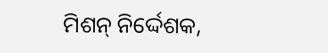ମିଶନ୍ ନିର୍ଦ୍ଦେଶକ,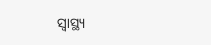ସ୍ୱାସ୍ଥ୍ୟ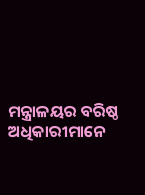ମନ୍ତ୍ରାଳୟର ବରିଷ୍ଠ ଅଧିକାରୀମାନେ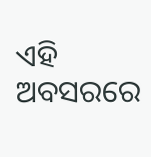ଏହି ଅବସରରେ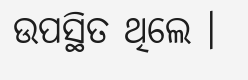ଉପସ୍ଥିତ ଥିଲେ ।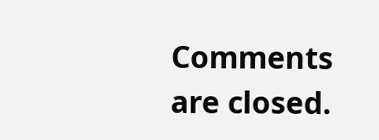Comments are closed.